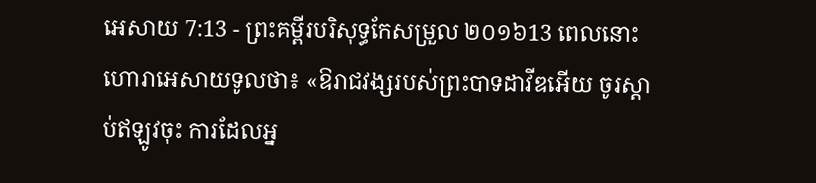អេសាយ 7:13 - ព្រះគម្ពីរបរិសុទ្ធកែសម្រួល ២០១៦13 ពេលនោះ ហោរាអេសាយទូលថា៖ «ឱរាជវង្សរបស់ព្រះបាទដាវីឌអើយ ចូរស្តាប់ឥឡូវចុះ ការដែលអ្ន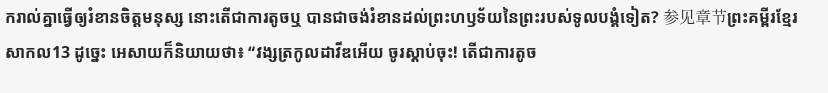ករាល់គ្នាធ្វើឲ្យរំខានចិត្តមនុស្ស នោះតើជាការតូចឬ បានជាចង់រំខានដល់ព្រះហឫទ័យនៃព្រះរបស់ទូលបង្គំទៀត? 参见章节ព្រះគម្ពីរខ្មែរសាកល13 ដូច្នេះ អេសាយក៏និយាយថា៖ “វង្សត្រកូលដាវីឌអើយ ចូរស្ដាប់ចុះ! តើជាការតូច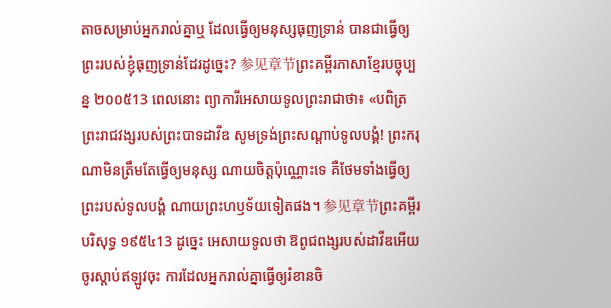តាចសម្រាប់អ្នករាល់គ្នាឬ ដែលធ្វើឲ្យមនុស្សធុញទ្រាន់ បានជាធ្វើឲ្យព្រះរបស់ខ្ញុំធុញទ្រាន់ដែរដូច្នេះ? 参见章节ព្រះគម្ពីរភាសាខ្មែរបច្ចុប្បន្ន ២០០៥13 ពេលនោះ ព្យាការីអេសាយទូលព្រះរាជាថា៖ «បពិត្រព្រះរាជវង្សរបស់ព្រះបាទដាវីឌ សូមទ្រង់ព្រះសណ្ដាប់ទូលបង្គំ! ព្រះករុណាមិនត្រឹមតែធ្វើឲ្យមនុស្ស ណាយចិត្តប៉ុណ្ណោះទេ គឺថែមទាំងធ្វើឲ្យព្រះរបស់ទូលបង្គំ ណាយព្រះហឫទ័យទៀតផង។ 参见章节ព្រះគម្ពីរបរិសុទ្ធ ១៩៥៤13 ដូច្នេះ អេសាយទូលថា ឱពូជពង្សរបស់ដាវីឌអើយ ចូរស្តាប់ឥឡូវចុះ ការដែលអ្នករាល់គ្នាធ្វើឲ្យរំខានចិ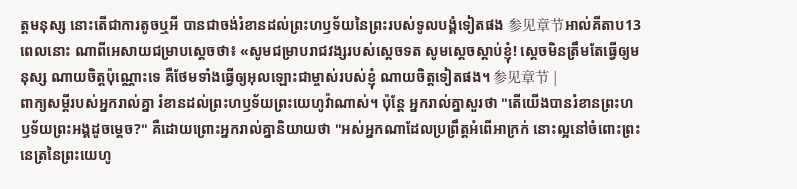ត្តមនុស្ស នោះតើជាការតូចឬអី បានជាចង់រំខានដល់ព្រះហឫទ័យនៃព្រះរបស់ទូលបង្គំទៀតផង 参见章节អាល់គីតាប13 ពេលនោះ ណាពីអេសាយជម្រាបស្តេចថា៖ «សូមជម្រាបរាជវង្សរបស់ស្តេចទត សូមស្តេចស្តាប់ខ្ញុំ! ស្តេចមិនត្រឹមតែធ្វើឲ្យមនុស្ស ណាយចិត្តប៉ុណ្ណោះទេ គឺថែមទាំងធ្វើឲ្យអុលឡោះជាម្ចាស់របស់ខ្ញុំ ណាយចិត្តទៀតផង។ 参见章节 |
ពាក្យសម្ដីរបស់អ្នករាល់គ្នា រំខានដល់ព្រះហឫទ័យព្រះយេហូវ៉ាណាស់។ ប៉ុន្តែ អ្នករាល់គ្នាសួរថា "តើយើងបានរំខានព្រះហឫទ័យព្រះអង្គដូចម្ដេច?" គឺដោយព្រោះអ្នករាល់គ្នានិយាយថា "អស់អ្នកណាដែលប្រព្រឹត្តអំពើអាក្រក់ នោះល្អនៅចំពោះព្រះនេត្រនៃព្រះយេហូ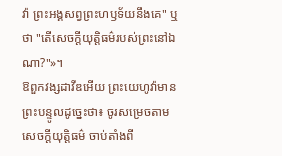វ៉ា ព្រះអង្គសព្វព្រះហឫទ័យនឹងគេ" ឬថា "តើសេចក្ដីយុត្តិធម៌របស់ព្រះនៅឯណា?"»។
ឱពួកវង្សដាវីឌអើយ ព្រះយេហូវ៉ាមានព្រះបន្ទូលដូច្នេះថា៖ ចូរសម្រេចតាមសេចក្ដីយុត្តិធម៌ ចាប់តាំងពី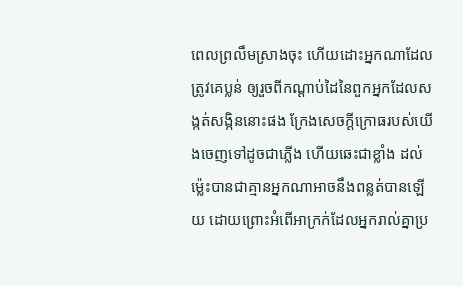ពេលព្រលឹមស្រាងចុះ ហើយដោះអ្នកណាដែលត្រូវគេប្លន់ ឲ្យរួចពីកណ្ដាប់ដៃនៃពួកអ្នកដែលសង្កត់សង្កិននោះផង ក្រែងសេចក្ដីក្រោធរបស់យើងចេញទៅដូចជាភ្លើង ហើយឆេះជាខ្លាំង ដល់ម៉្លេះបានជាគ្មានអ្នកណាអាចនឹងពន្លត់បានឡើយ ដោយព្រោះអំពើអាក្រក់ដែលអ្នករាល់គ្នាប្រ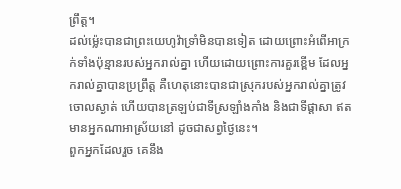ព្រឹត្ត។
ដល់ម៉្លេះបានជាព្រះយេហូវ៉ាទ្រាំមិនបានទៀត ដោយព្រោះអំពើអាក្រក់ទាំងប៉ុន្មានរបស់អ្នករាល់គ្នា ហើយដោយព្រោះការគួរខ្ពើម ដែលអ្នករាល់គ្នាបានប្រព្រឹត្ត គឺហេតុនោះបានជាស្រុករបស់អ្នករាល់គ្នាត្រូវចោលស្ងាត់ ហើយបានត្រឡប់ជាទីស្រឡាំងកាំង និងជាទីផ្ដាសា ឥតមានអ្នកណាអាស្រ័យនៅ ដូចជាសព្វថ្ងៃនេះ។
ពួកអ្នកដែលរួច គេនឹង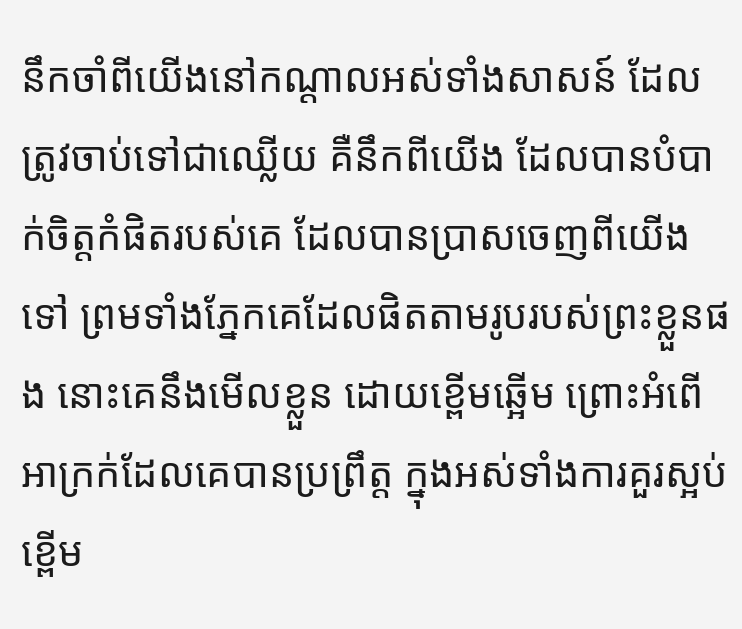នឹកចាំពីយើងនៅកណ្ដាលអស់ទាំងសាសន៍ ដែលត្រូវចាប់ទៅជាឈ្លើយ គឺនឹកពីយើង ដែលបានបំបាក់ចិត្តកំផិតរបស់គេ ដែលបានប្រាសចេញពីយើងទៅ ព្រមទាំងភ្នែកគេដែលផិតតាមរូបរបស់ព្រះខ្លួនផង នោះគេនឹងមើលខ្លួន ដោយខ្ពើមឆ្អើម ព្រោះអំពើអាក្រក់ដែលគេបានប្រព្រឹត្ត ក្នុងអស់ទាំងការគួរស្អប់ខ្ពើម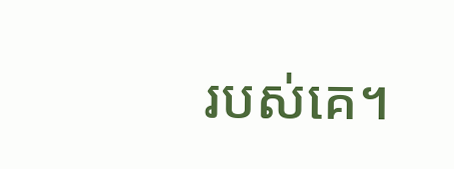របស់គេ។